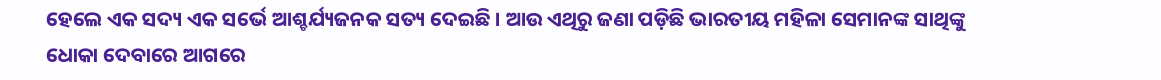ହେଲେ ଏକ ସଦ୍ୟ ଏକ ସର୍ଭେ ଆଶ୍ଚର୍ଯ୍ୟଜନକ ସତ୍ୟ ଦେଇଛି । ଆଉ ଏଥିରୁ ଜଣା ପଡ଼ିଛି ଭାରତୀୟ ମହିଳା ସେମାନଙ୍କ ସାଥିଙ୍କୁ ଧୋକା ଦେବାରେ ଆଗରେ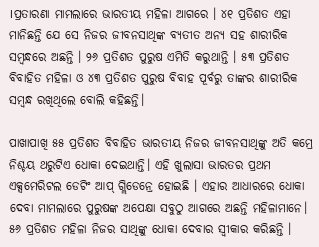।ପ୍ରତାରଣା ମାମଲାରେ ଭାରତୀୟ ମହିଳା ଆଗରେ । ୪୧ ପ୍ରତିଶତ ଏହା ମାନିଛନ୍ତି ଯେ ସେ ନିଜର ଜୀବନସାଥିଙ୍କ ବ୍ୟତୀତ ଅନ୍ୟ ସହ ଶାରୀରିକ ସମ୍ୱନ୍ଧରେ ଅଛନ୍ତି । ୨୬ ପ୍ରତିଶତ ପୁରୁଷ ଏମିତି କରୁଥାନ୍ତି । ୫୩ ପ୍ରତିଶତ ବିବାହିତ ମହିଳା ଓ ୪୩ ପ୍ରତିଶତ ପୁରୁଷ ବିବାହ ପୂର୍ବରୁ ତାଙ୍କର ଶାରୀରିକ ସମ୍ୱନ୍ଧ ରଖିଥିଲେ ବୋଲି କହିଛନ୍ତି।

ପାଖାପାଖି ୫୫ ପ୍ରତିଶତ ବିବାହିତ ଭାରତୀୟ ନିଜର ଜୀବନସାଥିଙ୍କୁ ଅତି କମ୍ରେ ନିଶ୍ଚୟ ଥରୁଟିଏ ଧୋକା ଦେଇଥାନ୍ତି। ଏହି ଖୁଲାସା ଭାରତର ପ୍ରଥମ ଏକ୍ସମେରିଟଲ ଡେଟିଂ ଆପ୍ ଗ୍ଲିଡେନ୍ରେ ହୋଇଛି । ଏହାର ଆଧାରରେ ଧୋକା ଦେବା ମାମଲାରେ ପୁରୁଷଙ୍କ ଅପେକ୍ଷା ସବୁଠୁ ଆଗରେ ଅଛନ୍ତି ମହିଳାମାନେ। ୫୬ ପ୍ରତିଶତ ମହିଳା ନିଜର ସାଥିଙ୍କୁ ଧୋକା ଦେବାର ସ୍ୱୀକାର କରିଛନ୍ତି ।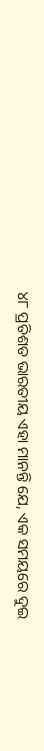୪୮ ପ୍ରତିଶତ ଭାରତୀୟ ଏହା ମାନନ୍ତି ଯେ, ଏକ ସମୟରେ ଦୁଇ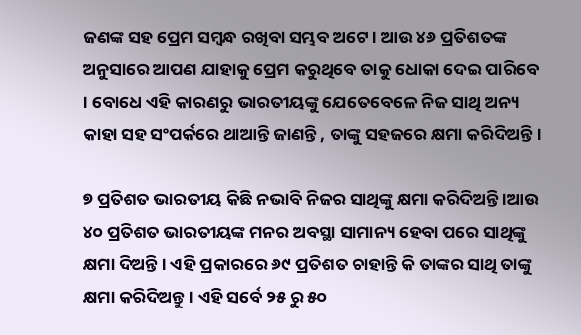ଜଣଙ୍କ ସହ ପ୍ରେମ ସମ୍ୱନ୍ଧ ରଖିବା ସମ୍ଭବ ଅଟେ । ଆଉ ୪୬ ପ୍ରତିଶତଙ୍କ ଅନୁସାରେ ଆପଣ ଯାହାକୁ ପ୍ରେମ କରୁଥିବେ ତାକୁ ଧୋକା ଦେଇ ପାରିବେ । ବୋଧେ ଏହି କାରଣରୁ ଭାରତୀୟଙ୍କୁ ଯେତେବେଳେ ନିଜ ସାଥି ଅନ୍ୟ କାହା ସହ ସଂପର୍କରେ ଥାଆନ୍ତି ଜାଣନ୍ତି , ତାଙ୍କୁ ସହଜରେ କ୍ଷମା କରିଦିଅନ୍ତି।

୭ ପ୍ରତିଶତ ଭାରତୀୟ କିଛି ନଭାବି ନିଜର ସାଥିଙ୍କୁ କ୍ଷମା କରିଦିଅନ୍ତି ।ଆଉ ୪୦ ପ୍ରତିଶତ ଭାରତୀୟଙ୍କ ମନର ଅବସ୍ଥା ସାମାନ୍ୟ ହେବା ପରେ ସାଥିଙ୍କୁ କ୍ଷମା ଦିଅନ୍ତି । ଏହି ପ୍ରକାରରେ ୬୯ ପ୍ରତିଶତ ଚାହାନ୍ତି କି ତାଙ୍କର ସାଥି ତାଙ୍କୁ କ୍ଷମା କରିଦିଅନ୍ତୁ । ଏହି ସର୍ବେ ୨୫ ରୁ ୫୦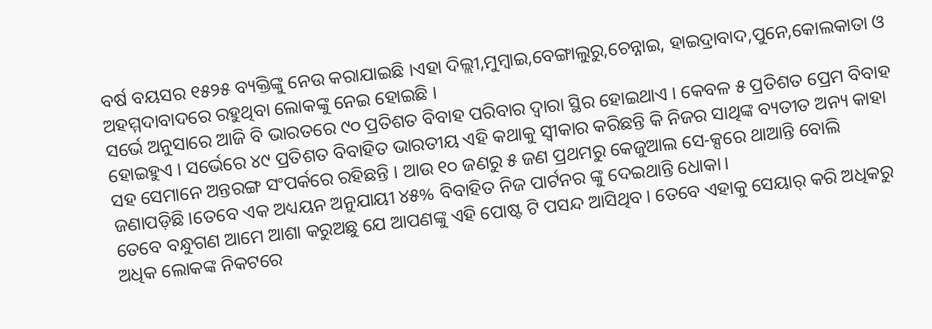ବର୍ଷ ବୟସର ୧୫୨୫ ବ୍ୟକ୍ତିଙ୍କୁ ନେଉ କରାଯାଇଛି ।ଏହା ଦିଲ୍ଲୀ,ମୁମ୍ୱାଇ,ବେଙ୍ଗାଲୁରୁ,ଚେନ୍ନାଇ, ହାଇଦ୍ରାବାଦ,ପୁନେ,କୋଲକାତା ଓ ଅହମ୍ମଦାବାଦରେ ରହୁଥିବା ଲୋକଙ୍କୁ ନେଇ ହୋଇଛି ।
ସର୍ଭେ ଅନୁସାରେ ଆଜି ବି ଭାରତରେ ୯୦ ପ୍ରତିଶତ ବିବାହ ପରିବାର ଦ୍ୱାରା ସ୍ଥିର ହୋଇଥାଏ । କେବଳ ୫ ପ୍ରତିଶତ ପ୍ରେମ ବିବାହ ହୋଇହୁଏ । ସର୍ଭେରେ ୪୯ ପ୍ରତିଶତ ବିବାହିତ ଭାରତୀୟ ଏହି କଥାକୁ ସ୍ୱୀକାର କରିଛନ୍ତି କି ନିଜର ସାଥିଙ୍କ ବ୍ୟତୀତ ଅନ୍ୟ କାହା ସହ ସେମାନେ ଅନ୍ତରଙ୍ଗ ସଂପର୍କରେ ରହିଛନ୍ତି । ଆଉ ୧୦ ଜଣରୁ ୫ ଜଣ ପ୍ରଥମରୁ କେଜୁଆଲ ସେ-କ୍ସରେ ଥାଆନ୍ତି ବୋଲି ଜଣାପଡ଼ିଛି।ତେବେ ଏକ ଅଧ୍ୟୟନ ଅନୁଯାୟୀ ୪୫% ବିବାହିତ ନିଜ ପାର୍ଟନର ଙ୍କୁ ଦେଇଥାନ୍ତି ଧୋକା।
ତେବେ ବନ୍ଧୁଗଣ ଆମେ ଆଶା କରୁଅଛୁ ଯେ ଆପଣଙ୍କୁ ଏହି ପୋଷ୍ଟ ଟି ପସନ୍ଦ ଆସିଥିବ। ତେବେ ଏହାକୁ ସେୟାର୍ କରି ଅଧିକରୁ ଅଧିକ ଲୋକଙ୍କ ନିକଟରେ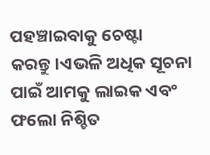ପହଞ୍ଚାଇବାକୁ ଚେଷ୍ଟା କରନ୍ତୁ।ଏଭଳି ଅଧିକ ସୂଚନା ପାଇଁ ଆମକୁ ଲାଇକ ଏବଂ ଫଲୋ ନିଶ୍ଚିତ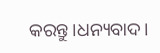କରନ୍ତୁ।ଧନ୍ୟବାଦ।